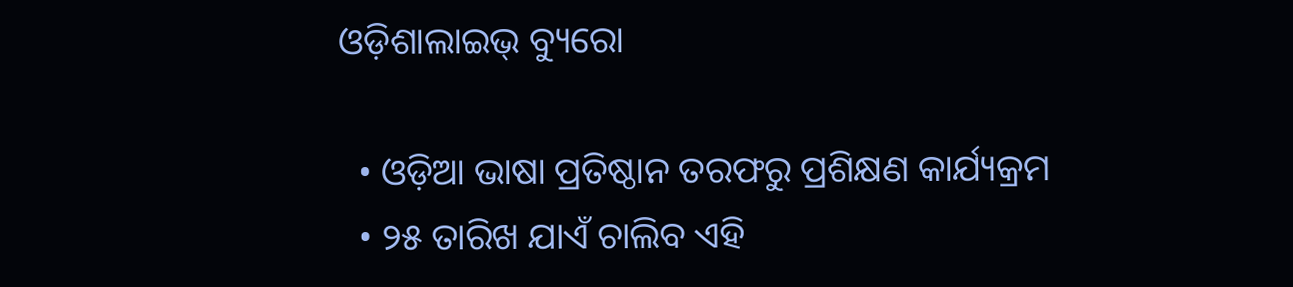ଓଡ଼ିଶାଲାଇଭ୍ ବ୍ୟୁରୋ

  • ଓଡ଼ିଆ ଭାଷା ପ୍ରତିଷ୍ଠାନ ତରଫରୁ ପ୍ରଶିକ୍ଷଣ କାର୍ଯ୍ୟକ୍ରମ
  • ୨୫ ତାରିଖ ଯାଏଁ ଚାଲିବ ଏହି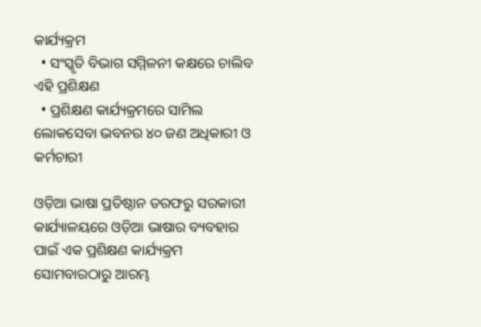କାର୍ଯ୍ୟକ୍ରମ
  • ସଂସ୍କୃତି ବିଭାଗ ସମ୍ମିଳନୀ କକ୍ଷରେ ଚାଲିବ ଏହି ପ୍ରଶିକ୍ଷଣ
  • ପ୍ରଶିକ୍ଷଣ କାର୍ଯ୍ୟକ୍ରମରେ ସାମିଲ ଲୋକସେବା ଭବନର ୪୦ ଜଣ ଅଧିକାରୀ ଓ କର୍ମଚାରୀ

ଓଡ଼ିଆ ଭାଷା ପ୍ରତିଷ୍ଠାନ ତରଫରୁ ସରକାରୀ କାର୍ଯ୍ୟାଳୟରେ ଓଡ଼ିଆ ଭାଷାର ବ୍ୟବହାର ପାଇଁ ଏକ ପ୍ରଶିକ୍ଷଣ କାର୍ଯ୍ୟକ୍ରମ ସୋମବାରଠାରୁ ଆରମ୍ଭ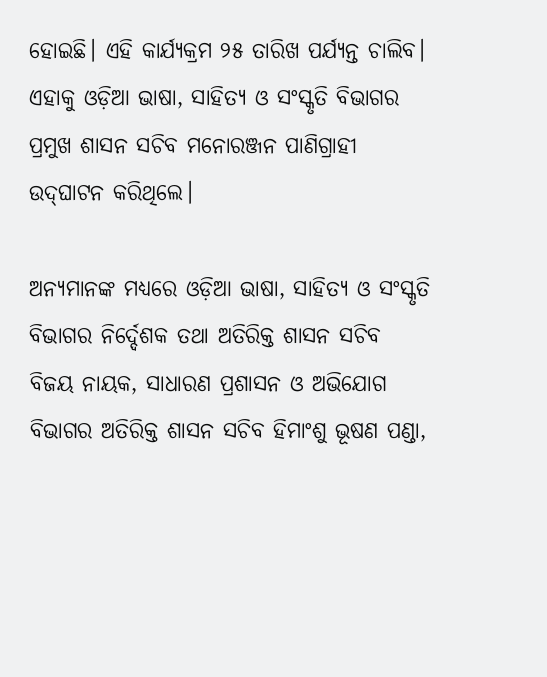ହୋଇଛି। ଏହି କାର୍ଯ୍ୟକ୍ରମ ୨୫ ତାରିଖ ପର୍ଯ୍ୟନ୍ତ ଚାଲିବ। ଏହାକୁ ଓଡ଼ିଆ ଭାଷା, ସାହିତ୍ୟ ଓ ସଂସ୍କୃତି ବିଭାଗର ପ୍ରମୁଖ ଶାସନ ସଚିବ ମନୋରଞ୍ଜନ ପାଣିଗ୍ରାହୀ ଉଦ୍‌ଘାଟନ କରିଥିଲେ।

ଅନ୍ୟମାନଙ୍କ ମଧ୍ୟରେ ଓଡ଼ିଆ ଭାଷା, ସାହିତ୍ୟ ଓ ସଂସ୍କୃତି ବିଭାଗର ନିର୍ଦ୍ଦେଶକ ତଥା ଅତିରିକ୍ତ ଶାସନ ସଚିବ ବିଜୟ ନାୟକ, ସାଧାରଣ ପ୍ରଶାସନ ଓ ଅଭିଯୋଗ ବିଭାଗର ଅତିରିକ୍ତ ଶାସନ ସଚିବ ହିମାଂଶୁ ଭୂଷଣ ପଣ୍ଡା,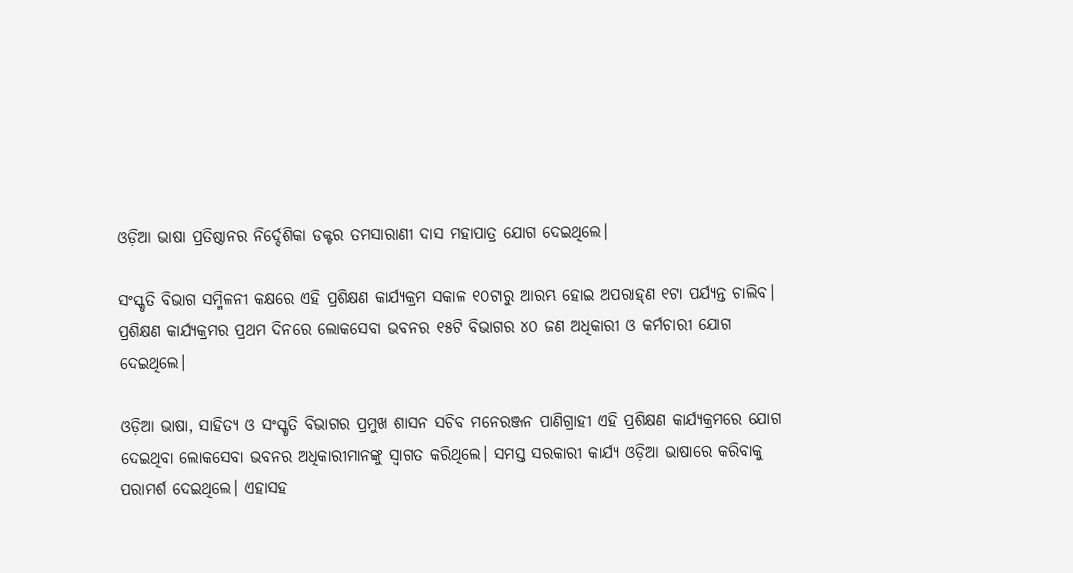ଓଡ଼ିଆ ଭାଷା ପ୍ରତିଷ୍ଠାନର ନିର୍ଦ୍ଦେଶିକା ଡକ୍ଟର ତମସାରାଣୀ ଦାସ ମହାପାତ୍ର ଯୋଗ ଦେଇଥିଲେ।

ସଂସ୍କୃତି ବିଭାଗ ସମ୍ମିଳନୀ କକ୍ଷରେ ଏହି ପ୍ରଶିକ୍ଷଣ କାର୍ଯ୍ୟକ୍ରମ ସକାଳ ୧୦ଟାରୁ ଆରମ୍ଭ ହୋଇ ଅପରାହ୍‌ଣ ୧ଟା ପର୍ଯ୍ୟନ୍ତ ଚାଲିବ। ପ୍ରଶିକ୍ଷଣ କାର୍ଯ୍ୟକ୍ରମର ପ୍ରଥମ ଦିନରେ ଲୋକସେବା ଭବନର ୧୫ଟି ବିଭାଗର ୪୦ ଜଣ ଅଧିକାରୀ ଓ କର୍ମଚାରୀ ଯୋଗ ଦେଇଥିଲେ।

ଓଡ଼ିଆ ଭାଷା, ସାହିତ୍ୟ ଓ ସଂସ୍କୃତି ବିଭାଗର ପ୍ରମୁଖ ଶାସନ ସଚିବ ମନେରଞ୍ଜନ ପାଣିଗ୍ରାହୀ ଏହି ପ୍ରଶିକ୍ଷଣ କାର୍ଯ୍ୟକ୍ରମରେ ଯୋଗ ଦେଇଥିବା ଲୋକସେବା ଭବନର ଅଧିକାରୀମାନଙ୍କୁ ସ୍ଵାଗତ କରିଥିଲେ। ସମସ୍ତ ସରକାରୀ କାର୍ଯ୍ୟ ଓଡ଼ିଆ ଭାଷାରେ କରିବାକୁ ପରାମର୍ଶ ଦେଇଥିଲେ। ଏହାସହ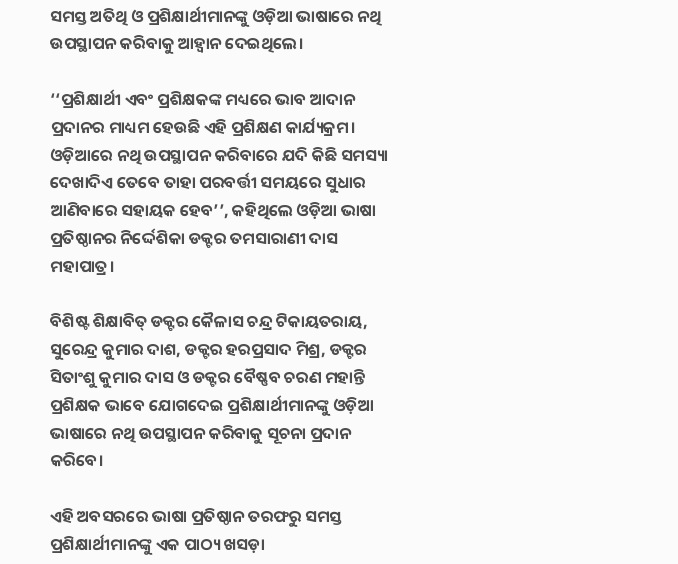ସମସ୍ତ ଅତିଥି ଓ ପ୍ରଶିକ୍ଷାର୍ଥୀମାନଙ୍କୁ ଓଡ଼ିଆ ଭାଷାରେ ନଥି ଉପସ୍ଥାପନ କରିବାକୁ ଆହ୍ଵାନ ଦେଇଥିଲେ।

‘‘ପ୍ରଶିକ୍ଷାର୍ଥୀ ଏବଂ ପ୍ରଶିକ୍ଷକଙ୍କ ମଧ୍ୟରେ ଭାବ ଆଦାନ ପ୍ରଦାନର ମାଧ୍ୟମ ହେଉଛି ଏହି ପ୍ରଶିକ୍ଷଣ କାର୍ଯ୍ୟକ୍ରମ। ଓଡ଼ିଆରେ ନଥି ଉପସ୍ଥାପନ କରିବାରେ ଯଦି କିଛି ସମସ୍ୟା ଦେଖାଦିଏ ତେବେ ତାହା ପରବର୍ତ୍ତୀ ସମୟରେ ସୁଧାର ଆଣିବାରେ ସହାୟକ ହେବ’’, କହିଥିଲେ ଓଡ଼ିଆ ଭାଷା ପ୍ରତିଷ୍ଠାନର ନିର୍ଦ୍ଦେଶିକା ଡକ୍ଟର ତମସାରାଣୀ ଦାସ ମହାପାତ୍ର।

ବିଶିଷ୍ଟ ଶିକ୍ଷାବିତ୍‌ ଡକ୍ଟର କୈଳାସ ଚନ୍ଦ୍ର ଟିକାୟତରାୟ, ସୁରେନ୍ଦ୍ର କୁମାର ଦାଶ, ଡକ୍ଟର ହରପ୍ରସାଦ ମିଶ୍ର, ଡକ୍ଟର ସିତାଂଶୁ କୁମାର ଦାସ ଓ ଡକ୍ଟର ବୈଷ୍ଣବ ଚରଣ ମହାନ୍ତି ପ୍ରଶିକ୍ଷକ ଭାବେ ଯୋଗଦେଇ ପ୍ରଶିକ୍ଷାର୍ଥୀମାନଙ୍କୁ ଓଡ଼ିଆ ଭାଷାରେ ନଥି ଉପସ୍ଥାପନ କରିବାକୁ ସୂଚନା ପ୍ରଦାନ କରିବେ।

ଏହି ଅବସରରେ ଭାଷା ପ୍ରତିଷ୍ଠାନ ତରଫରୁ ସମସ୍ତ ପ୍ରଶିକ୍ଷାର୍ଥୀମାନଙ୍କୁ ଏକ ପାଠ୍ୟ ଖସଡ଼ା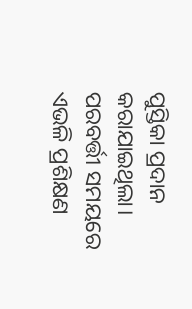ପୁସ୍ତିକା ପ୍ରଦାନ କରାଯାଇଥିଲା। ପରବର୍ତ୍ତୀ ସମୟରେ ଏଭଳି ପ୍ରଶିକ୍ଷଣ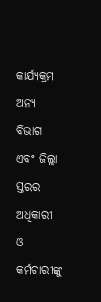କାର୍ଯ୍ୟକ୍ରମ ଅନ୍ୟ ବିଭାଗ ଏବଂ ଜିଲ୍ଲା ସ୍ତରର ଅଧିକାରୀ ଓ କର୍ମଚାରୀଙ୍କୁ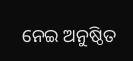ନେଇ ଅନୁଷ୍ଠିତ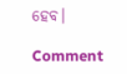ହେବ।

Comment